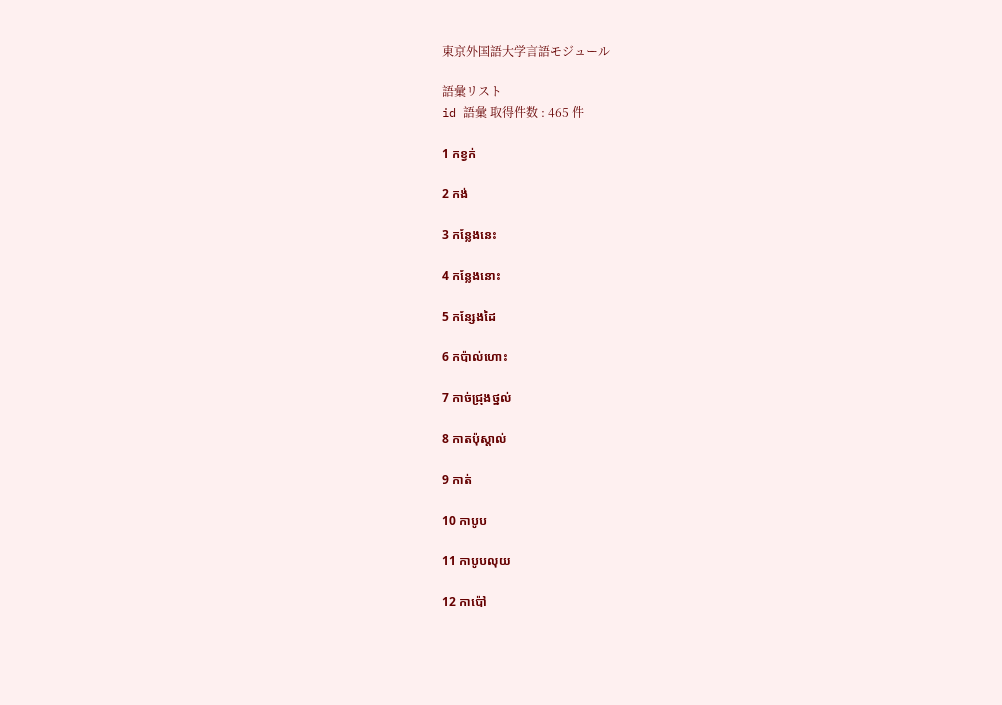東京外国語大学言語モジュール

語彙リスト
id 語彙 取得件数 : 465 件

1 កខ្វក់

2 កង់

3 កន្លែងនេះ

4 កន្លែងនោះ

5 កន្សែងដៃ

6 កប៉ាល់ហោះ

7 កាច់ជ្រុងថ្នល់

8 កាតប៉ុស្តាល់

9 កាត់

10 កាបូប

11 កាបូបលុយ

12 កាប៉ៅ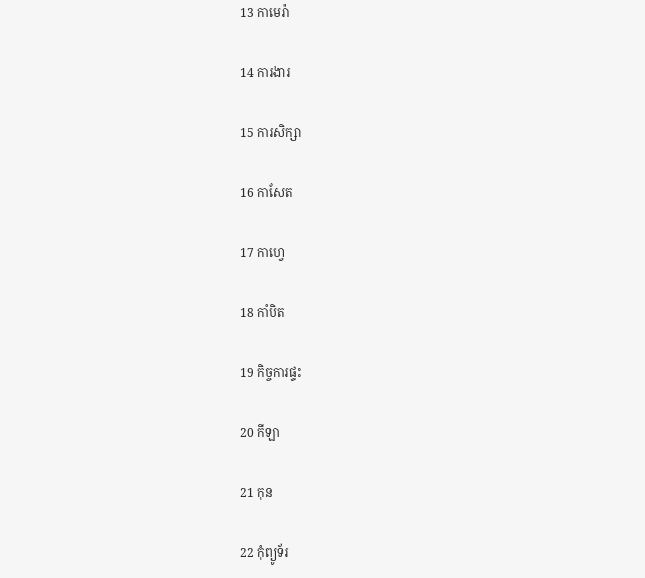13 កាមេរ៉ា

14 ការងារ

15 ការសិក្សា

16 កាសែត

17 កាហ្វេ

18 កាំបិត

19 កិច្ចការផ្ទះ

20 កីឡា

21 កុន

22 កុំព្យូទ័រ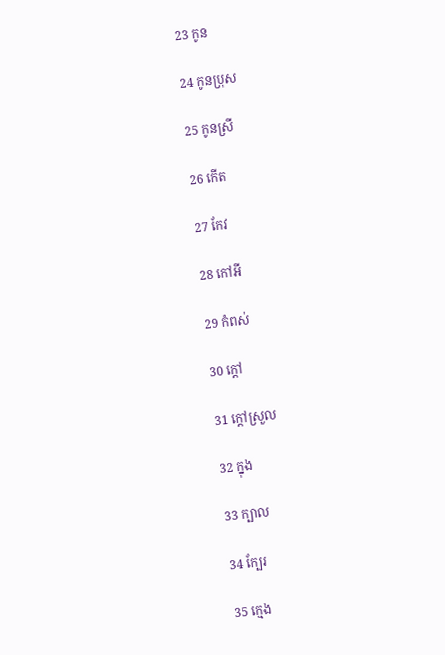23 កូន

24 កូនប្រុស

25 កូនស្រី

26 កើត

27 កែវ

28 កៅអី

29 កំពស់

30 ក្ដៅ

31 ក្ដៅស្រួល

32 ក្នុង

33 ក្បាល

34 ក្បែរ

35 ក្មេង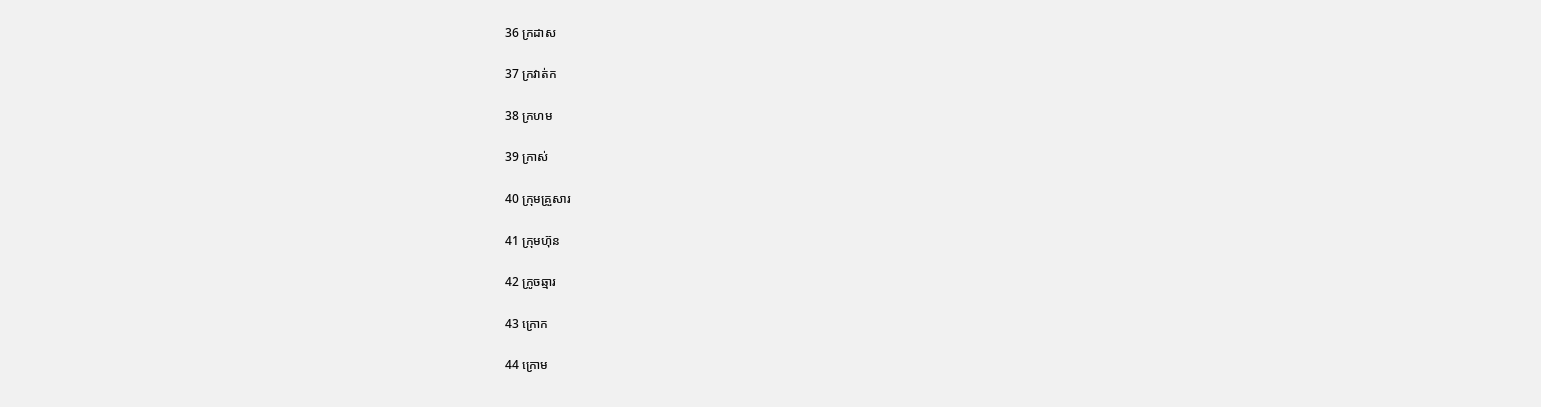36 ក្រដាស

37 ក្រវាត់ក

38 ក្រហម

39 ក្រាស់

40 ក្រុមគ្រួសារ

41 ក្រុមហ៊ុន

42 ក្រូចឆ្មារ

43 ក្រោក

44 ក្រោម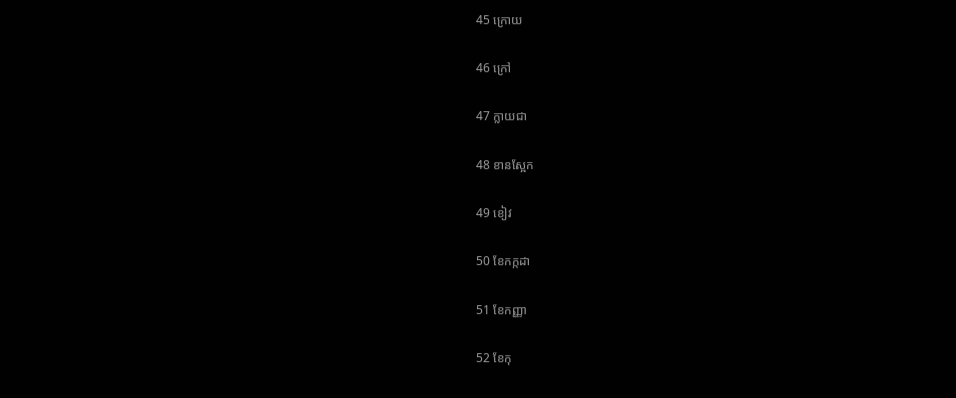45 ក្រោយ

46 ក្រៅ

47 ក្លាយជា

48 ខានស្អែក

49 ខៀវ

50 ខែកក្កដា

51 ខែកញ្ញា

52 ខែកុ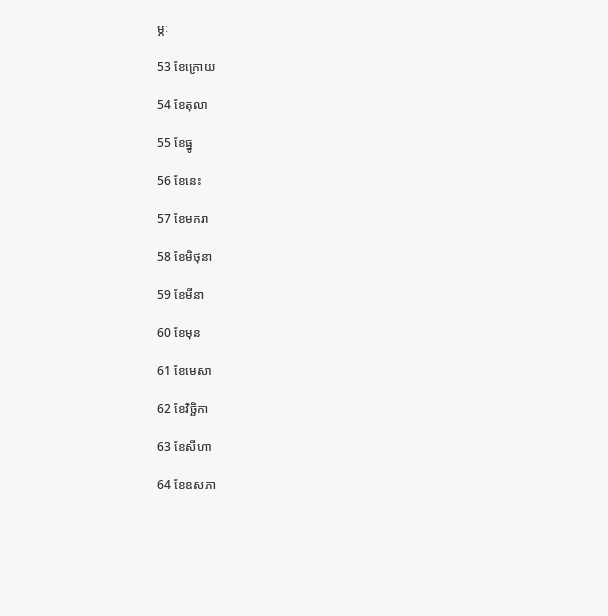ម្ភៈ

53 ខែក្រោយ

54 ខែតុលា

55 ខែធ្នូ

56 ខែនេះ

57 ខែមករា

58 ខែមិថុនា

59 ខែមីនា

60 ខែមុន

61 ខែមេសា

62 ខែវិច្ឆិកា

63 ខែសីហា

64 ខែឧសភា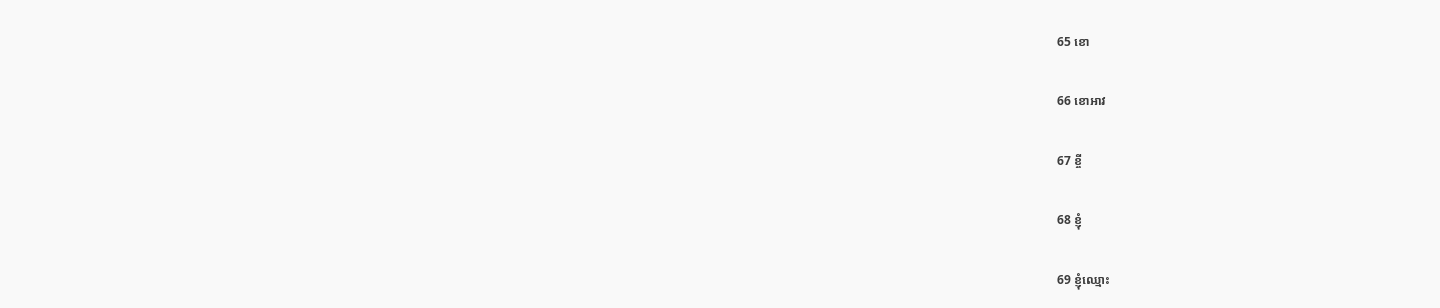65 ខោ

66 ខោអាវ

67 ខ្ចី

68 ខ្ញុំ

69 ខ្ញុំឈ្មោះ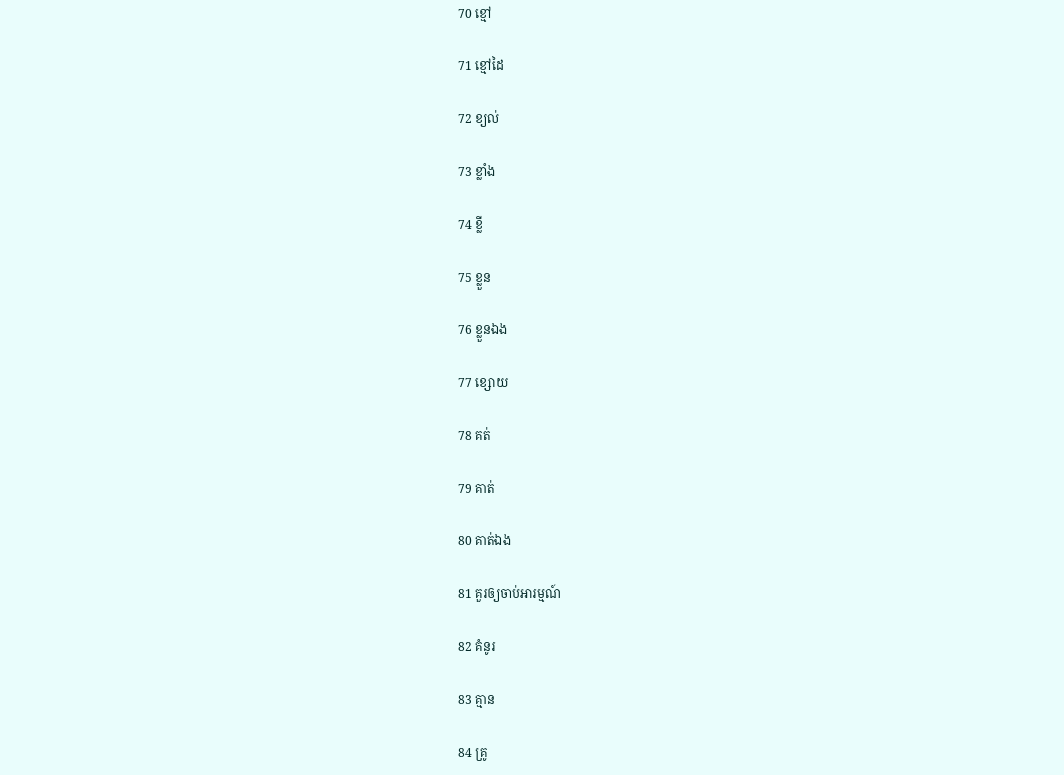70 ខ្មៅ

71 ខ្មៅដៃ

72 ខ្យល់

73 ខ្លាំង

74 ខ្លី

75 ខ្លួន

76 ខ្លួនឯង

77 ខ្សោយ

78 គត់

79 គាត់

80 គាត់ឯង

81 គួរឲ្យចាប់អារម្មណ៍

82 គំនូរ

83 គ្មាន

84 គ្រូ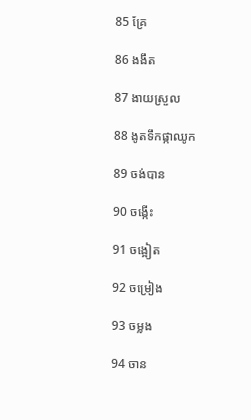85 គ្រែ

86 ងងឹត

87 ងាយស្រួល

88 ងូតទឹកផ្កាឈូក

89 ចង់បាន

90 ចង្កើះ

91 ចង្អៀត

92 ចម្រៀង

93 ចម្លង

94 ចាន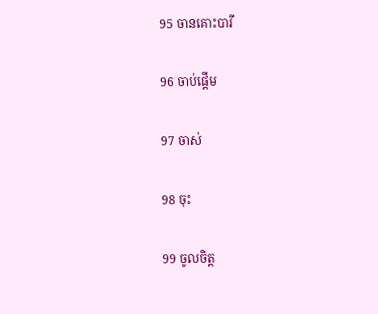95 ចានគោះបារី

96 ចាប់ផ្ដើម

97 ចាស់

98 ចុះ

99 ចូលចិត្ត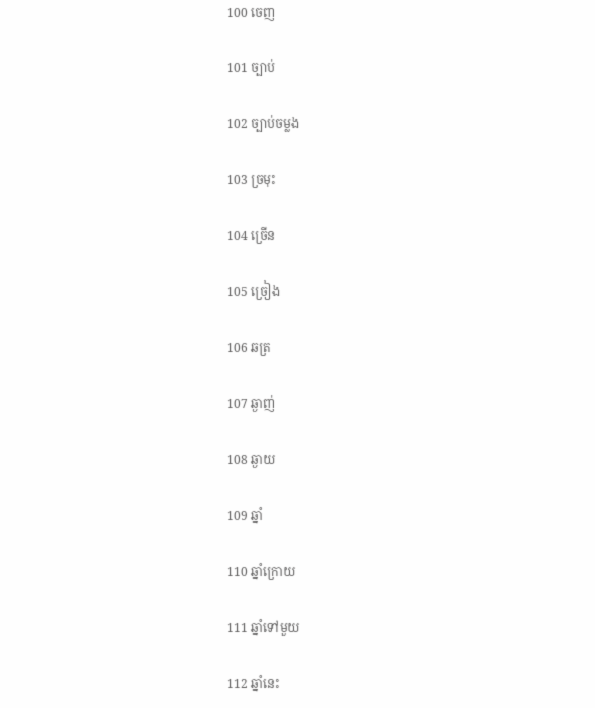100 ចេញ

101 ច្បាប់

102 ច្បាប់ចម្លង

103 ច្រមុះ

104 ច្រើន

105 ច្រៀង

106 ឆត្រ

107 ឆ្ងាញ់

108 ឆ្ងាយ

109 ឆ្នាំ

110 ឆ្នាំក្រោយ

111 ឆ្នាំទៅមួយ

112 ឆ្នាំនេះ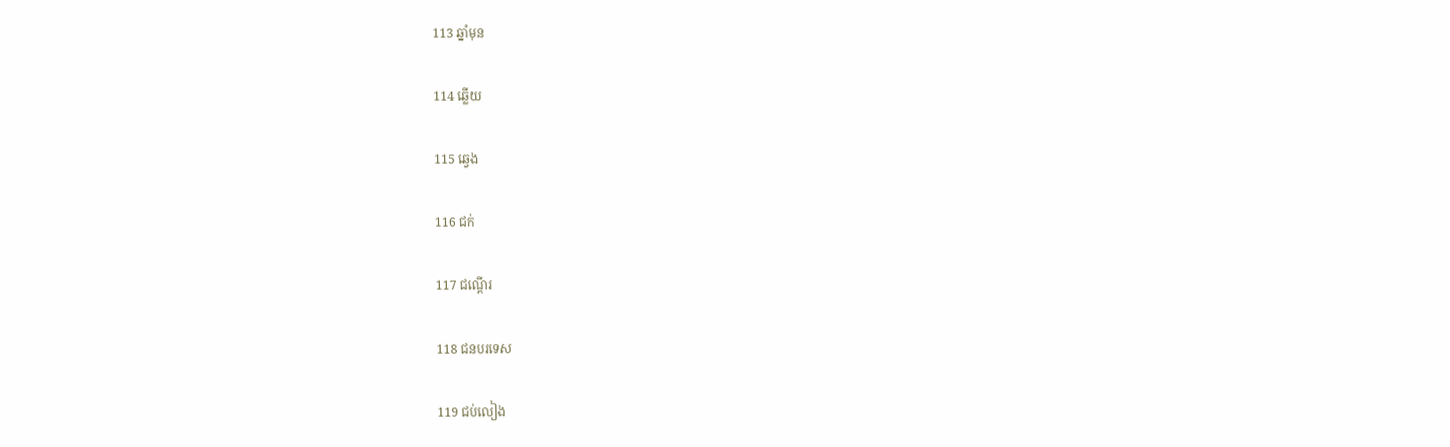113 ឆ្នាំមុន

114 ឆ្លើយ

115 ឆ្វេង

116 ជក់

117 ជណ្ដើរ

118 ជនបរទេស

119 ជប់លៀង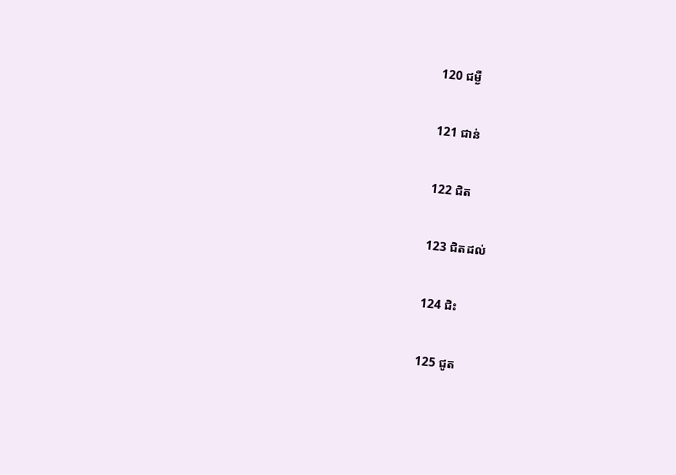120 ជម្ងឺ

121 ជាន់

122 ជិត

123 ជិតដល់

124 ជិះ

125 ជូត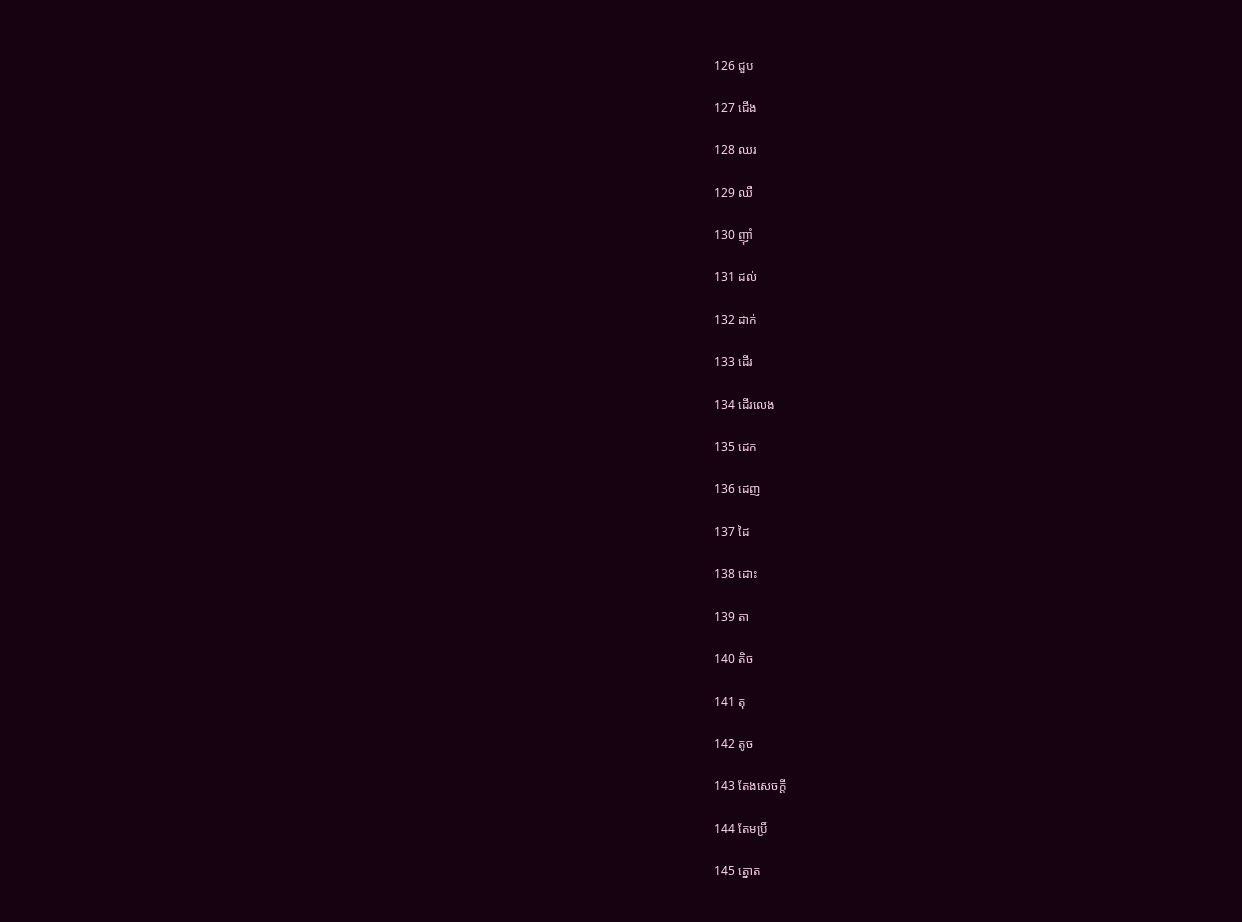126 ជួប

127 ជើង

128 ឈរ

129 ឈឺ

130 ញ៉ាំ

131 ដល់

132 ដាក់

133 ដើរ

134 ដើរលេង

135 ដេក

136 ដេញ

137 ដៃ

138 ដោះ

139 តា

140 តិច

141 តុ

142 តូច

143 តែងសេចក្ដី

144 តែមប្រិ៍

145 ត្នោត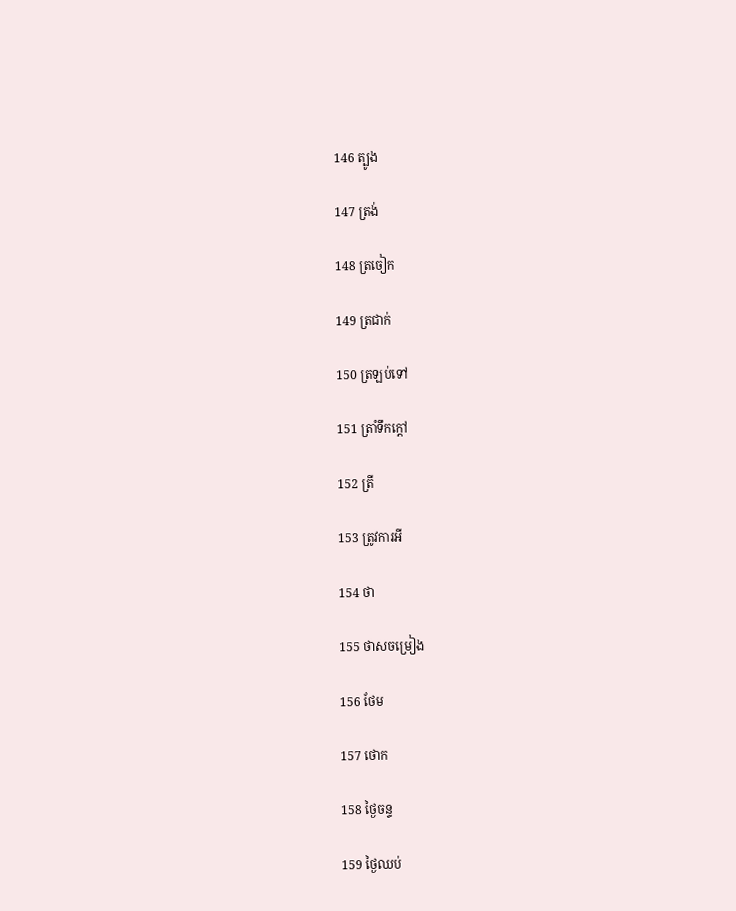146 ត្បូង

147 ត្រង់

148 ត្រចៀក

149 ត្រជាក់

150 ត្រឡប់ទៅ

151 ត្រាំទឹកក្តៅ

152 ត្រី

153 ត្រូវការអី

154 ថា

155 ថាសចម្រៀង

156 ថែម

157 ថោក

158 ថ្ងៃចន្ទ

159 ថ្ងៃឈប់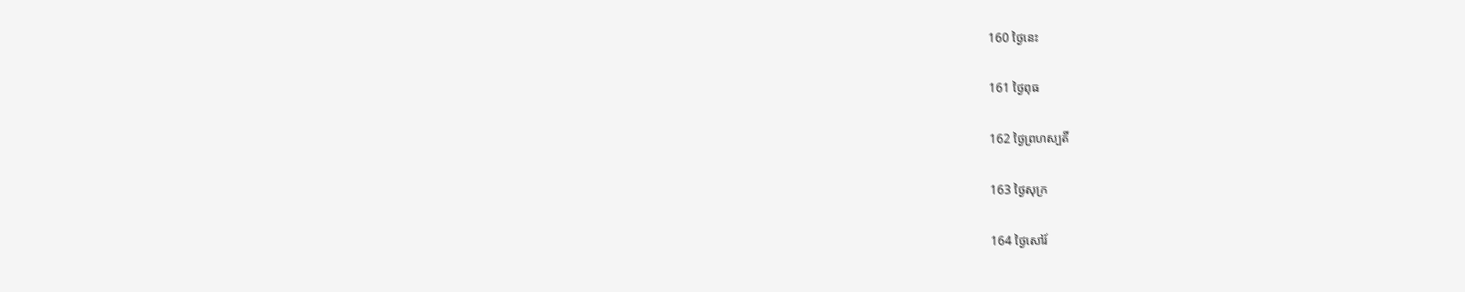160 ថ្ងៃនេះ

161 ថ្ងៃពុធ

162 ថ្ងៃព្រហស្បតិ៍

163 ថ្ងៃសុក្រ

164 ថ្ងៃសៅរ៍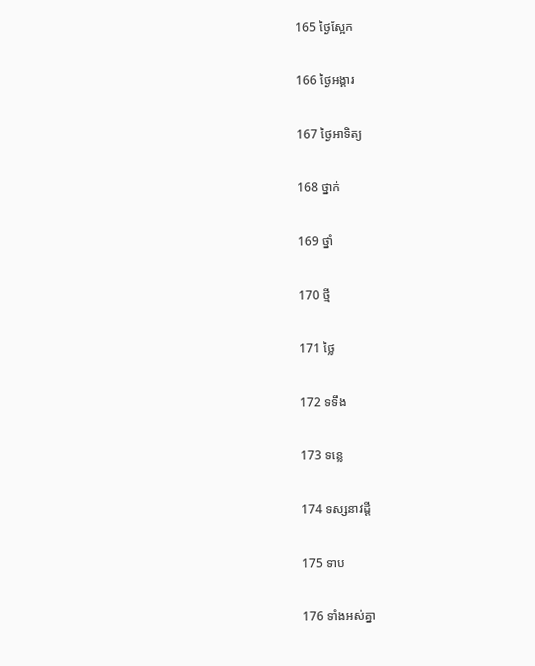165 ថ្ងៃស្អែក

166 ថ្ងៃអង្គារ

167 ថ្ងៃអាទិត្យ

168 ថ្នាក់

169 ថ្នាំ

170 ថ្មី

171 ថ្លៃ

172 ទទឹង

173 ទន្លេ

174 ទស្សនាវដ្ដី

175 ទាប

176 ទាំងអស់គ្នា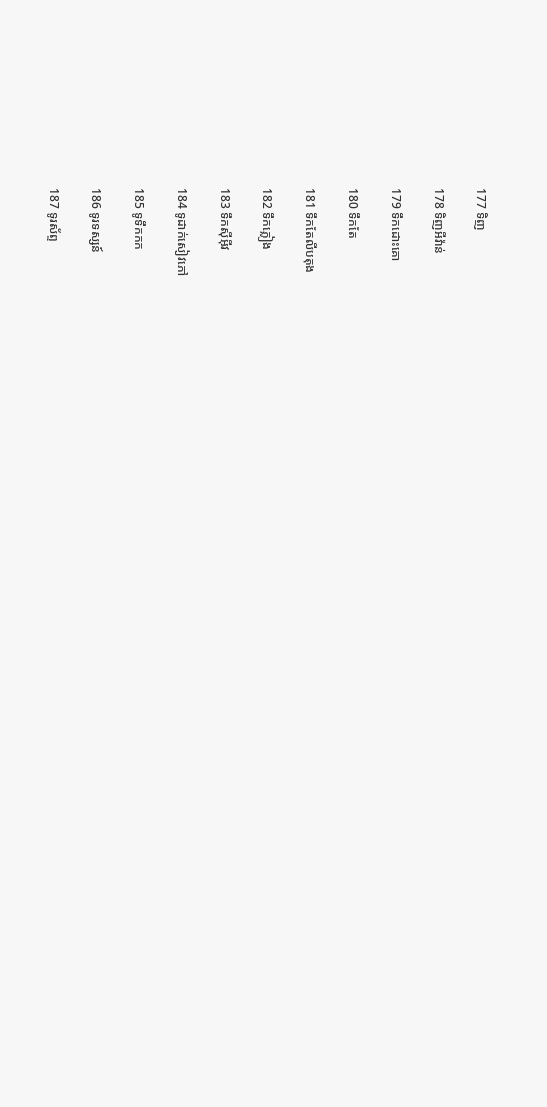177 ទិញ

178 ទិញអីវ៉ាន់

179 ទឹកដោះគោ

180 ទឹកតែ

181 ទឹកតែលីបតុង

182 ទឹកភ្លៀង

183 ទឹកស៊ីអ៊ីវ

184 ទូដាក់សៀវភៅ

185 ទូទឹកកក

186 ទូរទស្សន៍

187 ទូរស័ព្ទ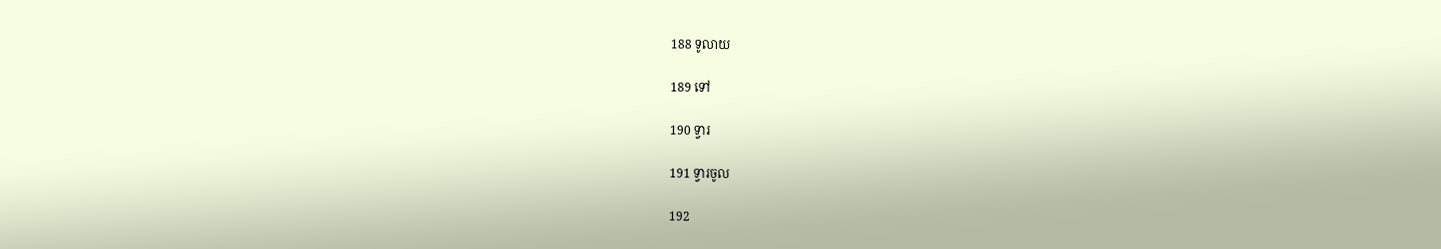188 ទូលាយ

189 ទៅ

190 ទ្វារ

191 ទ្វារចូល

192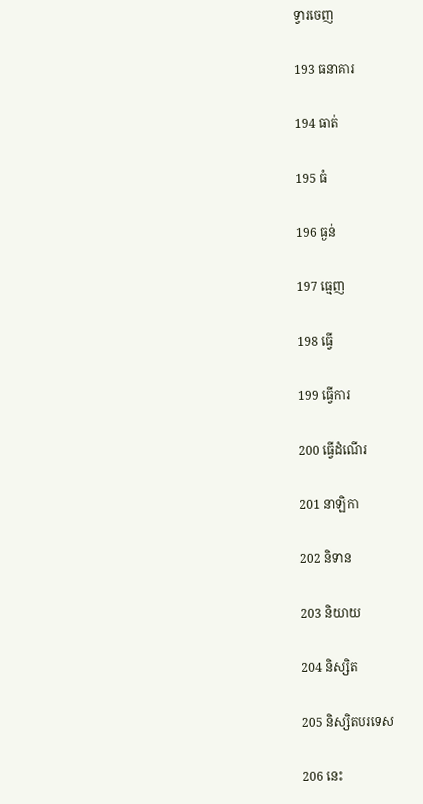ទ្វារចេញ

193 ធនាគារ

194 ធាត់

195 ធំ

196 ធ្ងន់

197 ធ្មេញ

198 ធ្វើ

199 ធ្វើការ

200 ធ្វើដំណើរ

201 នាឡិកា

202 និទាន

203 និយាយ

204 និស្សិត

205 និស្សិតបរទេស

206 នេះ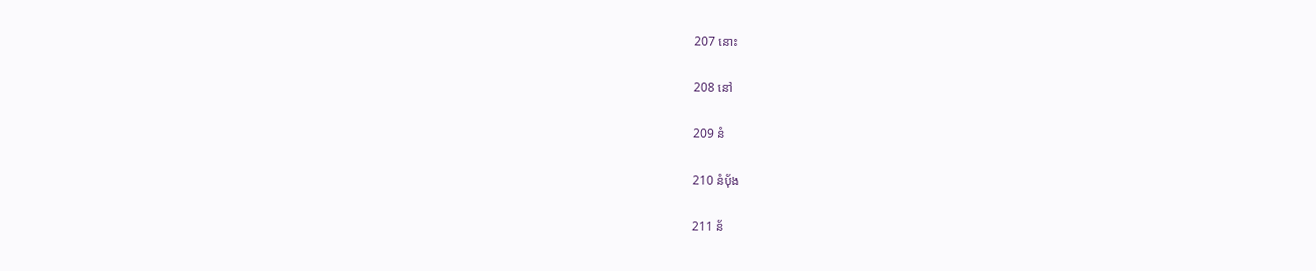207 នោះ

208 នៅ

209 នំ

210 នំប៉័ង

211 ន័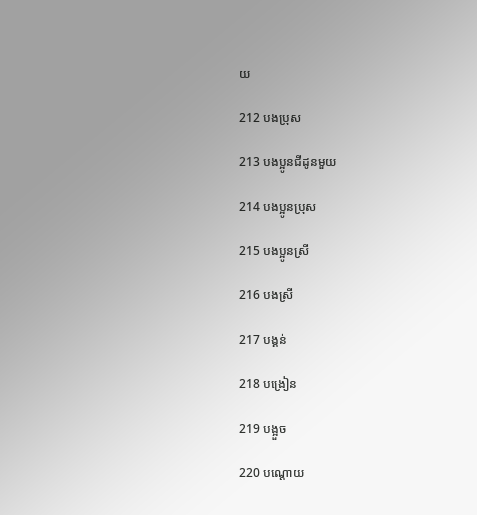យ

212 បងប្រុស

213 បងប្អូនជីដូនមួយ

214 បងប្អូនប្រុស

215 បងប្អូនស្រី

216 បងស្រី

217 បង្គន់

218 បង្រៀន

219 បង្អួច

220 បណ្ដោយ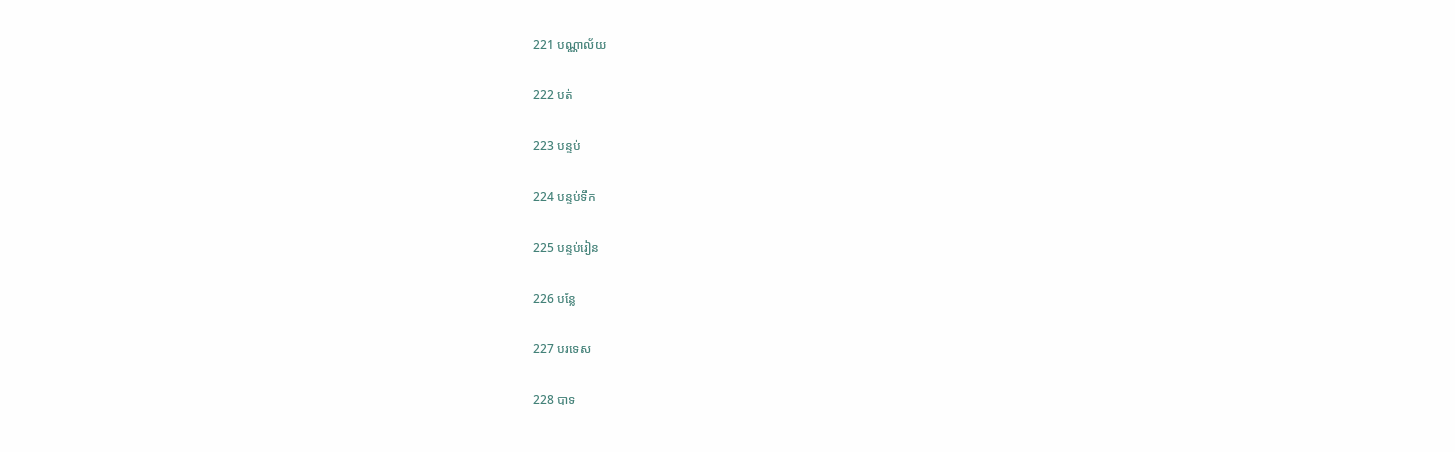221 បណ្ណាល័យ

222 បត់

223 បន្ទប់

224 បន្ទប់ទឹក

225 បន្ទប់រៀន

226 បន្លែ

227 បរទេស

228 បាទ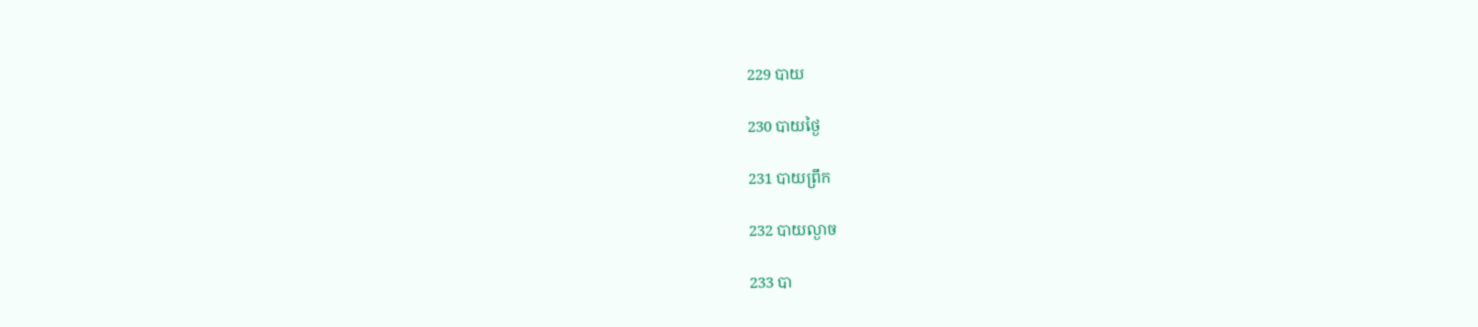229 បាយ

230 បាយថ្ងៃ

231 បាយព្រឹក

232 បាយល្ងាច

233 បា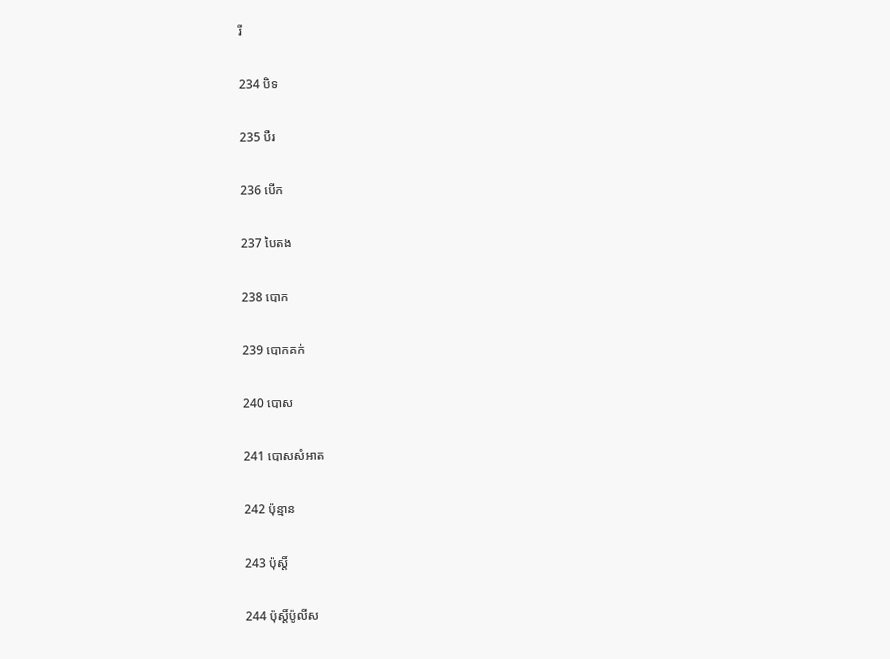រី

234 បិទ

235 បឺរ

236 បើក

237 បៃតង

238 បោក

239 បោកគក់

240 បោស

241 បោសសំអាត

242 ប៉ុន្មាន

243 ប៉ុស្តិ៍

244 ប៉ុស្តិ៍ប៉ូលីស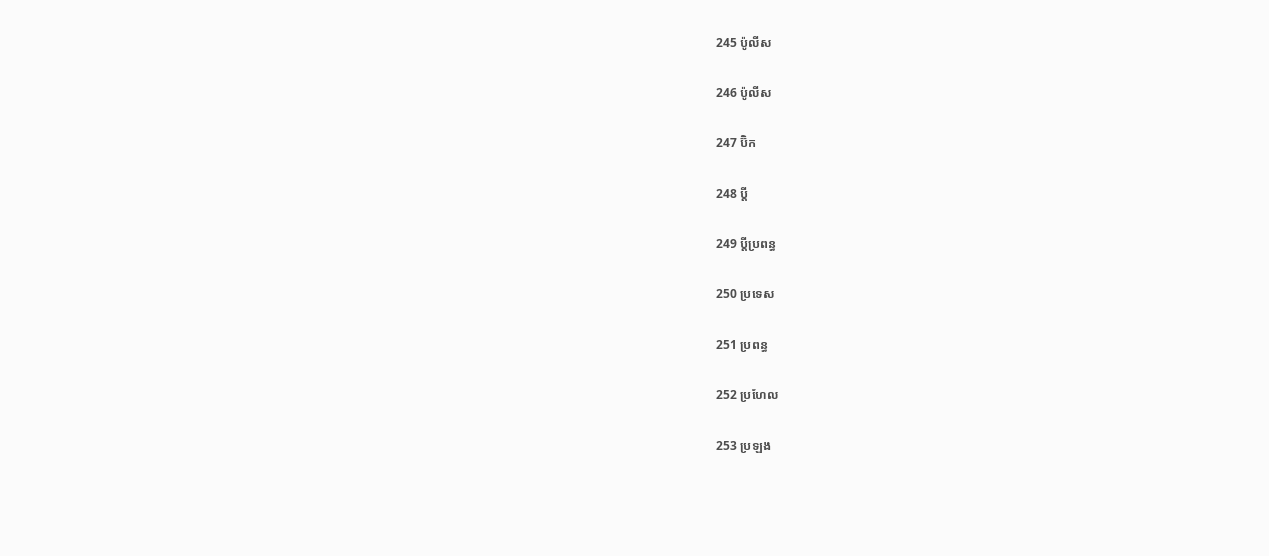245 ប៉ូលីស

246 ប៉ូលីស

247 ប៊ិក

248 ប្ដី

249 ប្ដីប្រពន្ធ

250 ប្រទេស

251 ប្រពន្ធ

252 ប្រហែល

253 ប្រឡង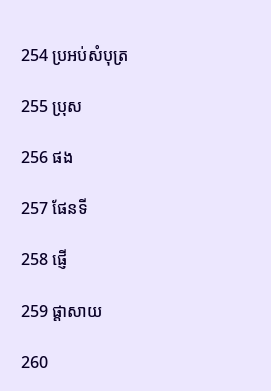254 ប្រអប់សំបុត្រ

255 ប្រុស

256 ផង

257 ផែនទី

258 ផ្ញើ

259 ផ្ដាសាយ

260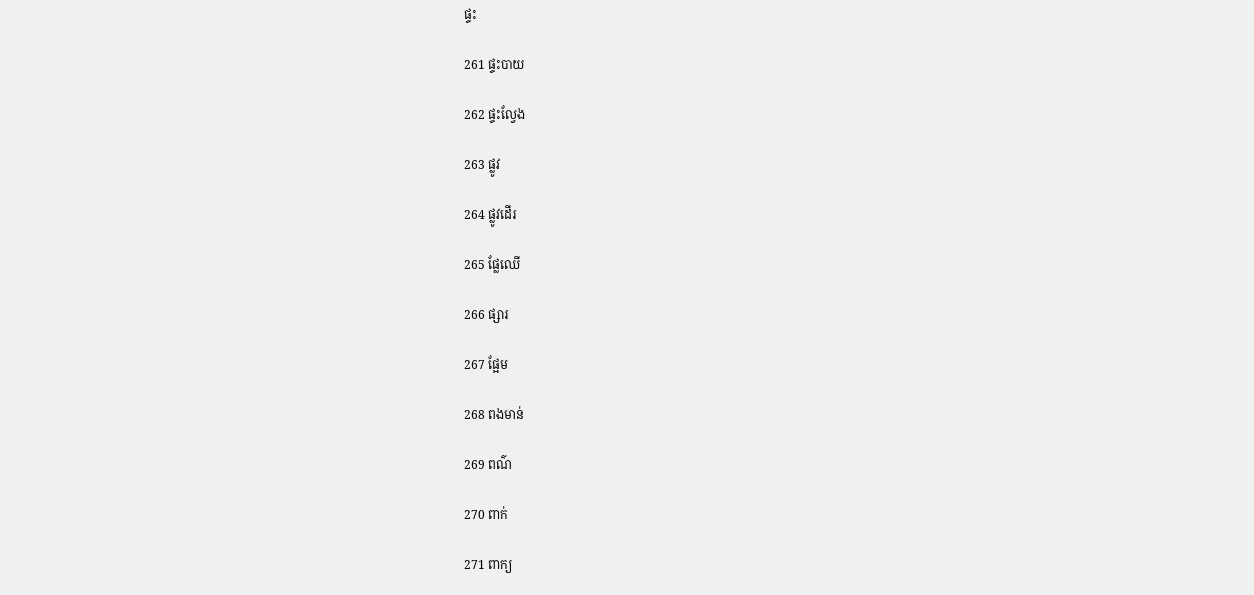ផ្ទះ

261 ផ្ទះបាយ

262 ផ្ទះល្វែង

263 ផ្លូវ

264 ផ្លូវដើរ

265 ផ្លែឈើ

266 ផ្សារ

267 ផ្អែម

268 ពងមាន់

269 ពណ៌

270 ពាក់

271 ពាក្យ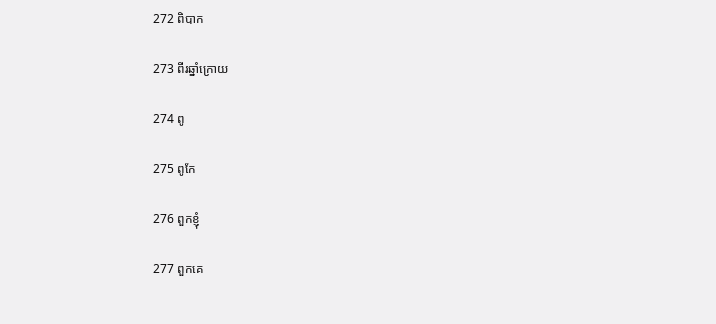272 ពិបាក

273 ពីរឆ្នាំក្រោយ

274 ពូ

275 ពូកែ

276 ពួកខ្ញុំ

277 ពួកគេ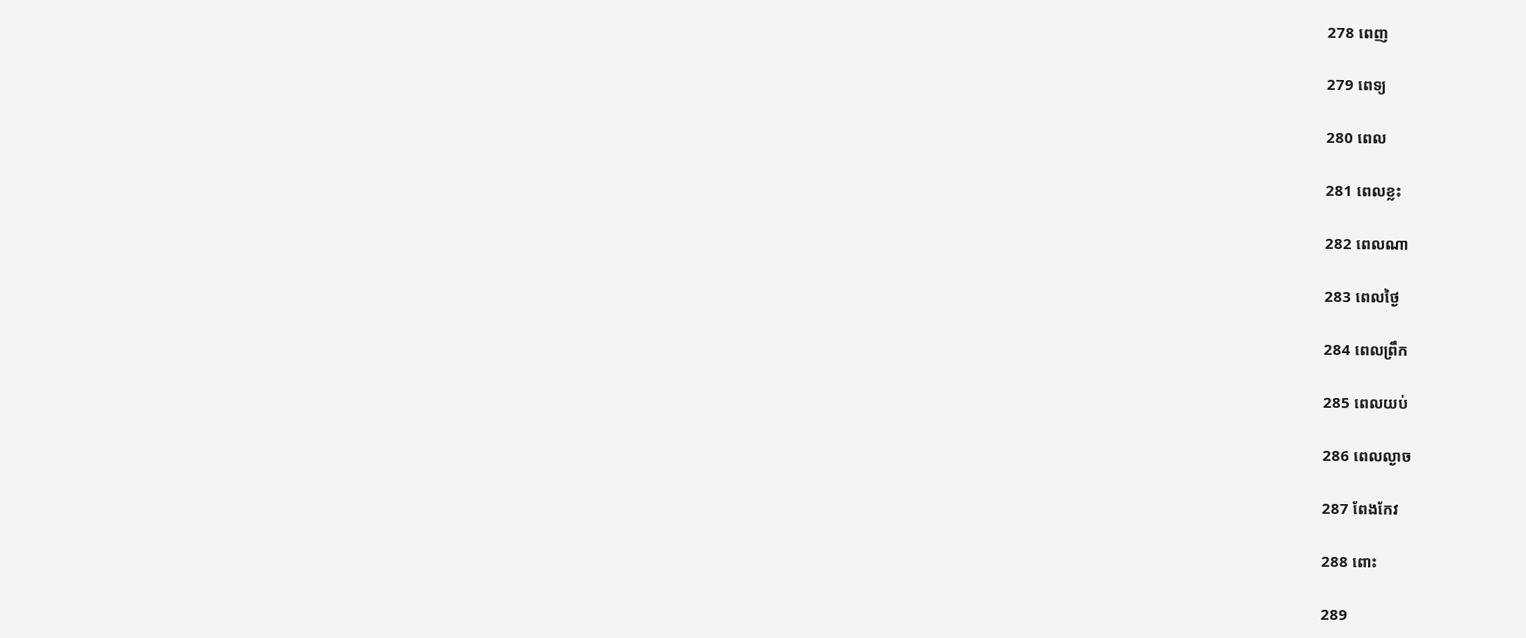278 ពេញ

279 ពេទ្យ

280 ពេល

281 ពេលខ្លះ

282 ពេលណា

283 ពេលថ្ងៃ

284 ពេលព្រឹក

285 ពេលយប់

286 ពេលល្ងាច

287 ពែងកែវ

288 ពោះ

289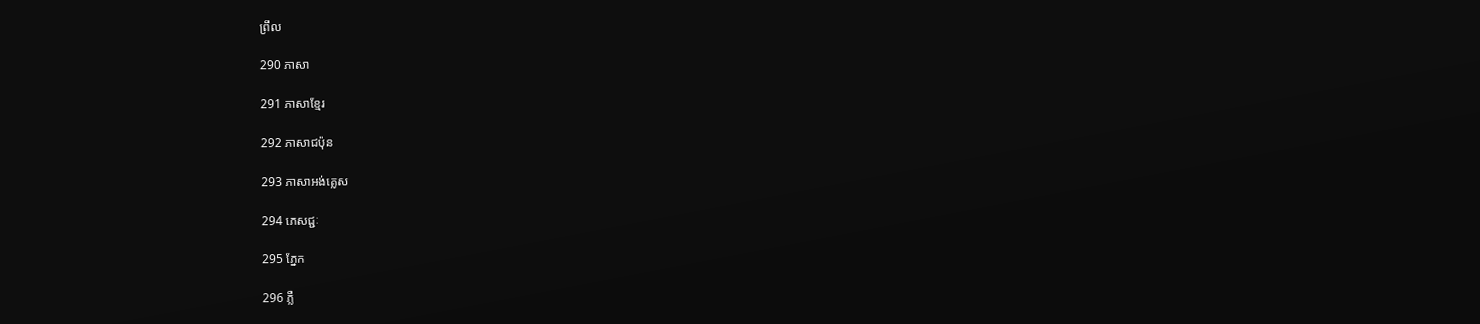ព្រឹល

290 ភាសា

291 ភាសាខ្មែរ

292 ភាសាជប៉ុន

293 ភាសាអង់គ្លេស

294 ភេសជ្ជៈ

295 ភ្នែក

296 ភ្លឺ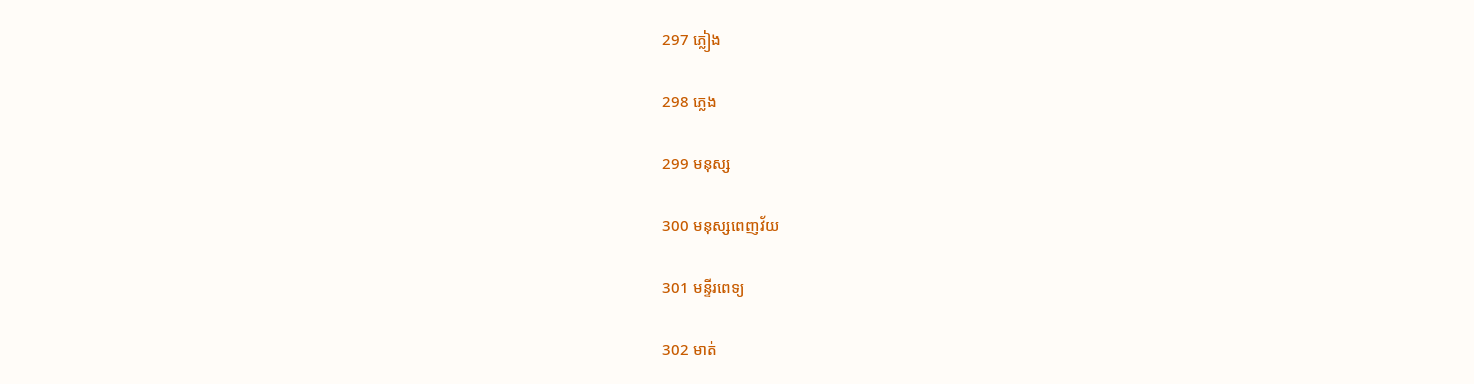297 ភ្លៀង

298 ភ្លេង

299 មនុស្ស

300 មនុស្សពេញវ័យ

301 មន្ទីរពេទ្យ

302 មាត់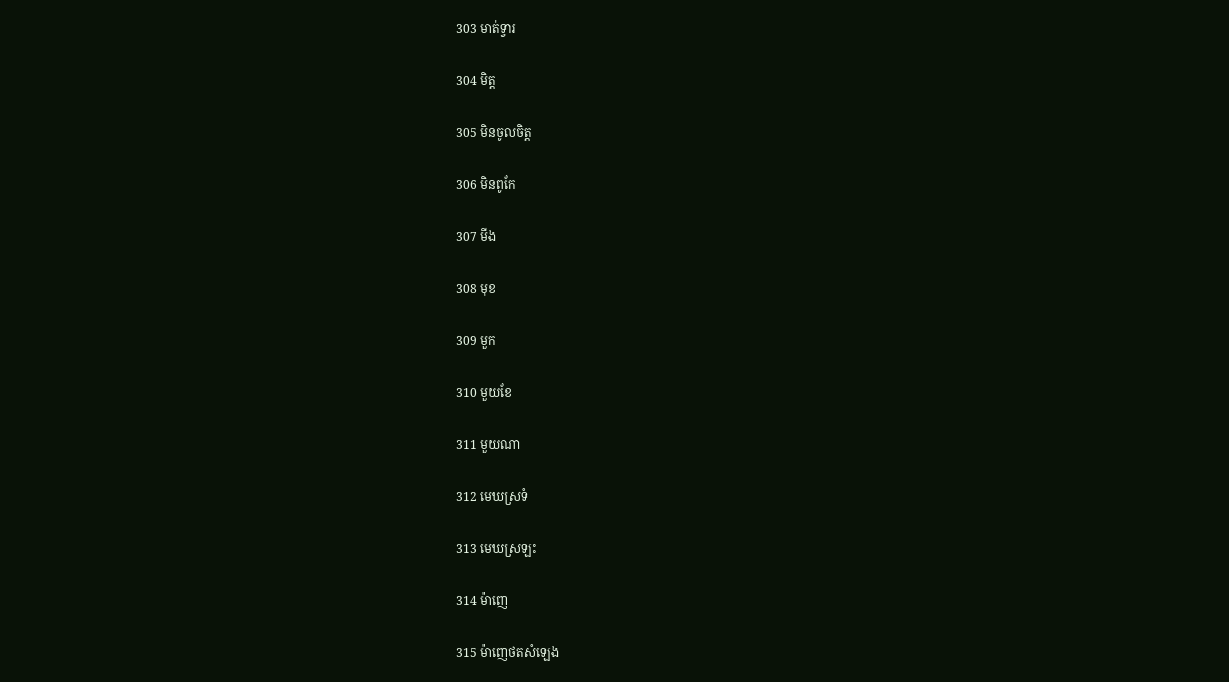303 មាត់ទ្វារ

304 មិត្ត

305 មិនចូលចិត្ត

306 មិនពូកែ

307 មីង

308 មុខ

309 មួក

310 មួយខែ

311 មួយណា

312 មេឃស្រទំ

313 មេឃស្រឡះ

314 ម៉ាញេ

315 ម៉ាញេថតសំឡេង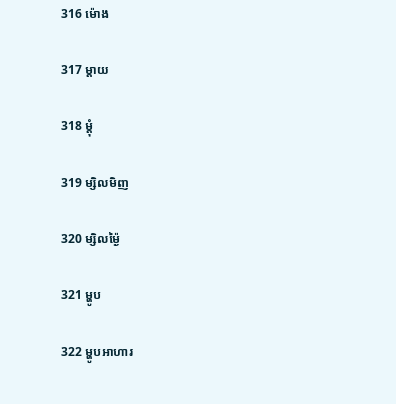316 ម៉ោង

317 ម្ដាយ

318 ម្តុំ

319 ម្សិលមិញ

320 ម្សិលម៉្ងៃ

321 ម្ហូប

322 ម្ហូបអាហារ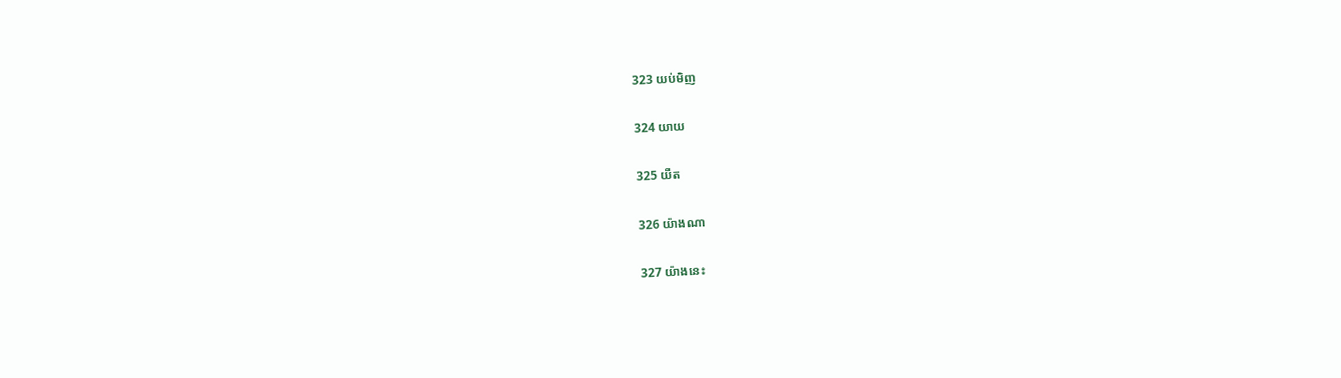323 យប់មិញ

324 យាយ

325 យឺត

326 យ៉ាងណា

327 យ៉ាងនេះ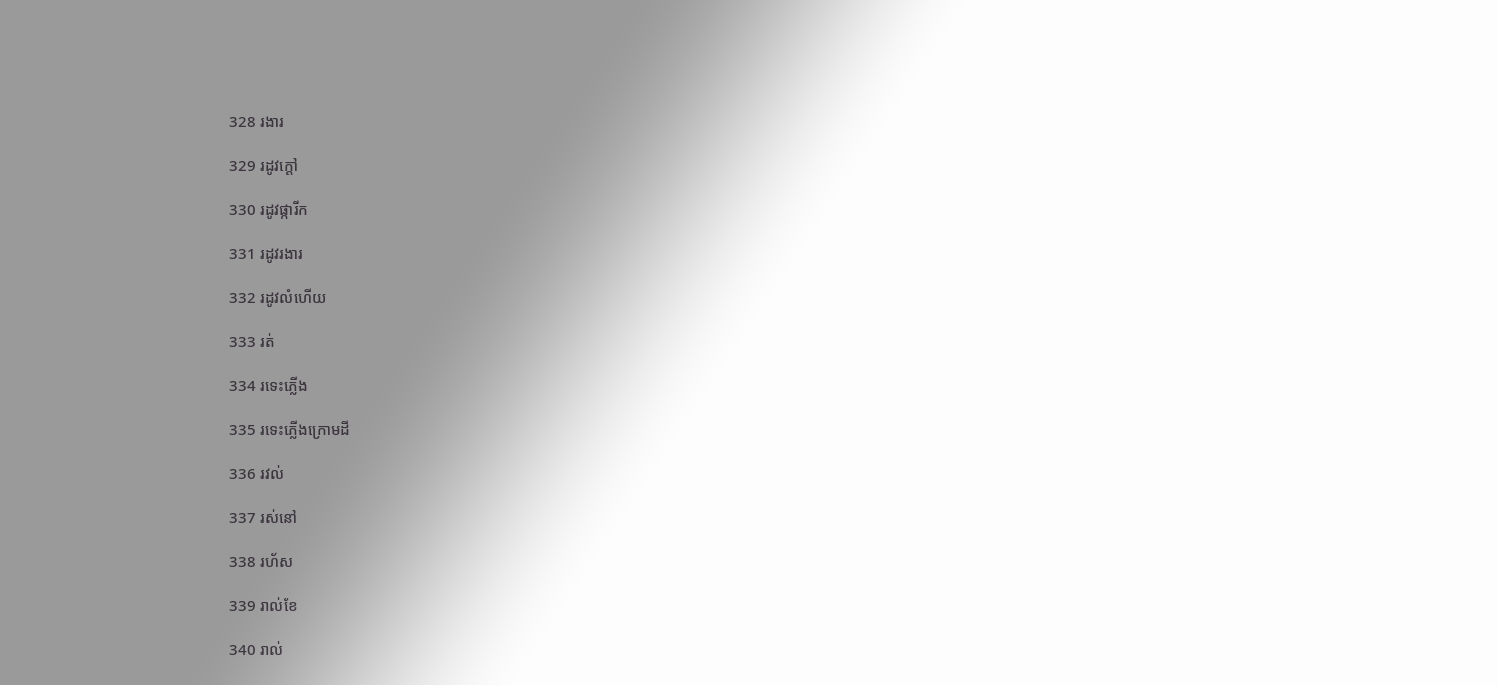328 រងារ

329 រដូវក្ដៅ

330 រដូវផ្ការីក

331 រដូវរងារ

332 រដូវលំហើយ

333 រត់

334 រទេះភ្លើង

335 រទេះភ្លើងក្រោមដី

336 រវល់

337 រស់នៅ

338 រហ័ស

339 រាល់ខែ

340 រាល់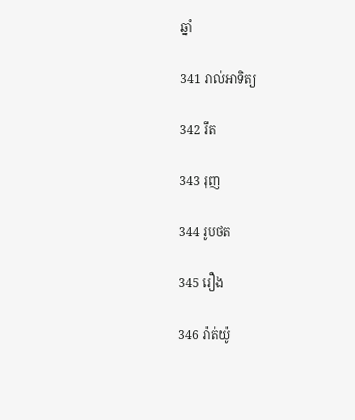ឆ្នាំ

341 រាល់អាទិត្យ

342 រឹត

343 រុញ

344 រូបថត

345 រឿង

346 រ៉ាត់យ៉ូ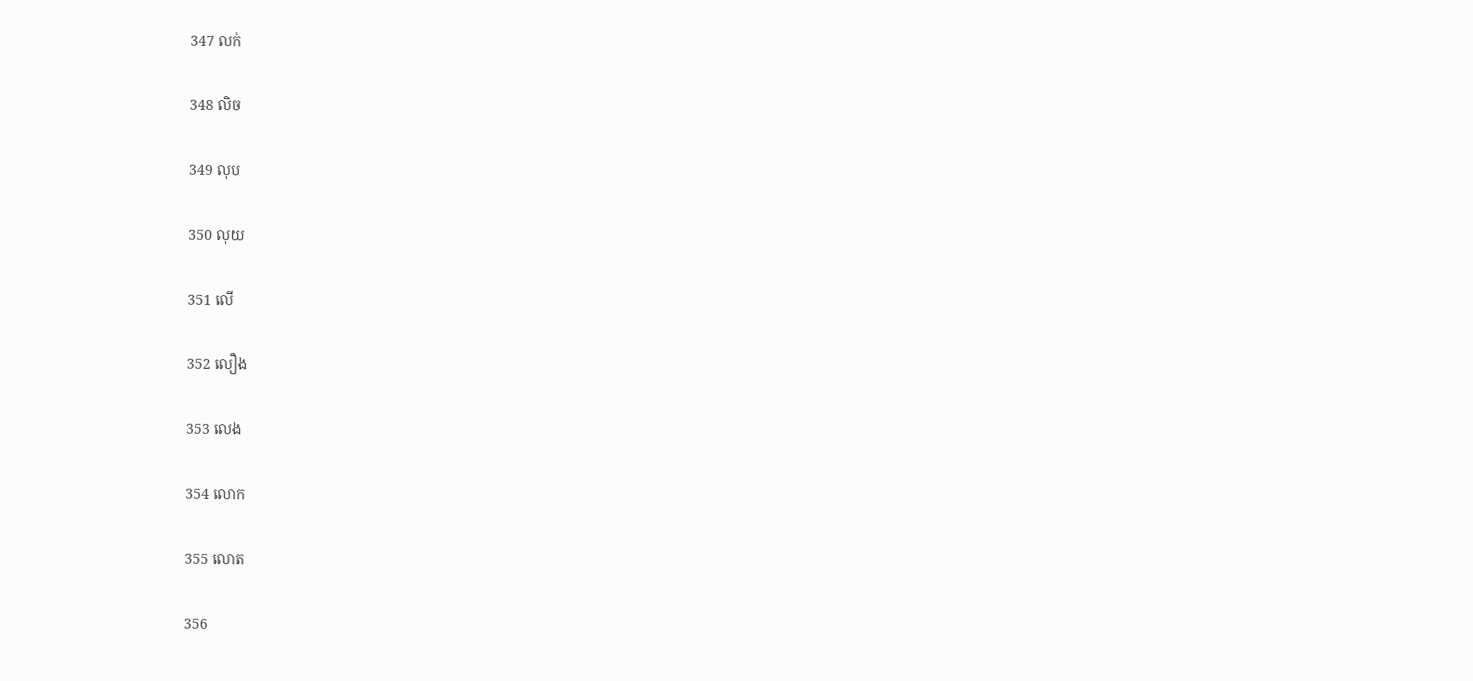347 លក់

348 លិច

349 លុប

350 លុយ

351 លើ

352 លឿង

353 លេង

354 លោក

355 លោត

356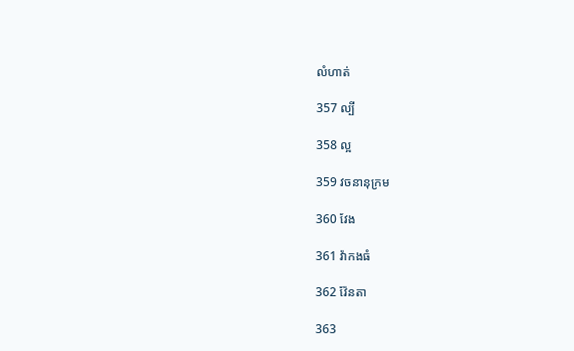លំហាត់

357 ល្បី

358 ល្អ

359 វចនានុក្រម

360 វែង

361 វ៉ាកងធំ

362 វ៉ែនតា

363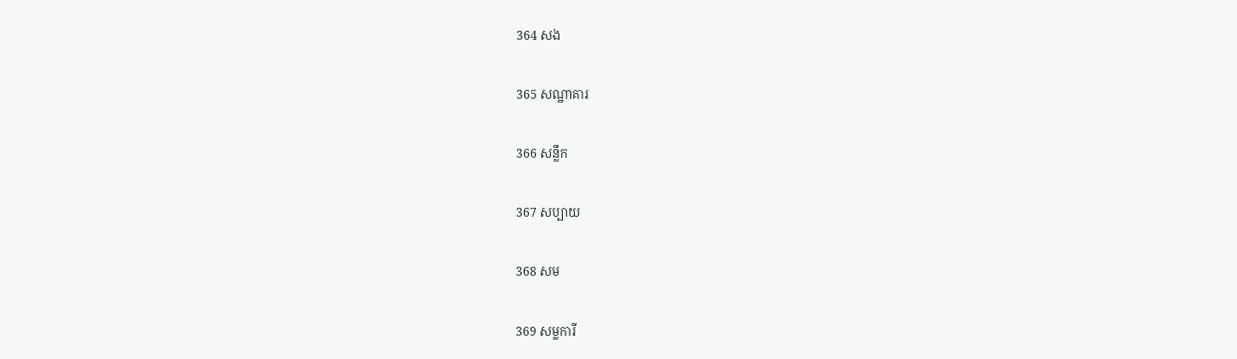364 សង

365 សណ្ឋាគារ

366 សន្លឹក

367 សប្បាយ

368 សម

369 សម្លការី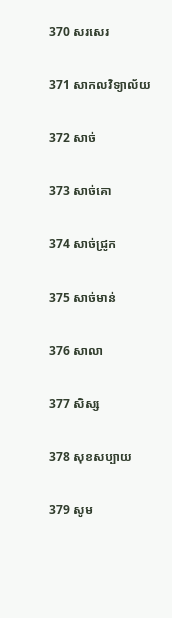370 សរសេរ

371 សាកលវិទ្យាល័យ

372 សាច់

373 សាច់គោ

374 សាច់ជ្រូក

375 សាច់មាន់

376 សាលា

377 សិស្ស

378 សុខសប្បាយ

379 សូម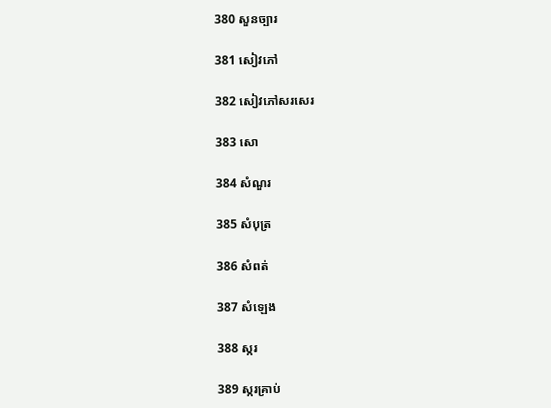380 សួនច្បារ

381 សៀវភៅ

382 សៀវភៅសរសេរ

383 សោ

384 សំណួរ

385 សំបុត្រ

386 សំពត់

387 សំឡេង

388 ស្ករ

389 ស្ករគ្រាប់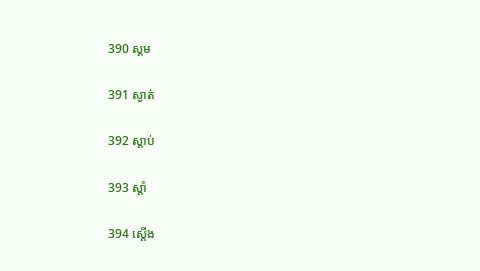390 ស្គម

391 ស្ងាត់

392 ស្ដាប់

393 ស្ដាំ

394 ស្ដើង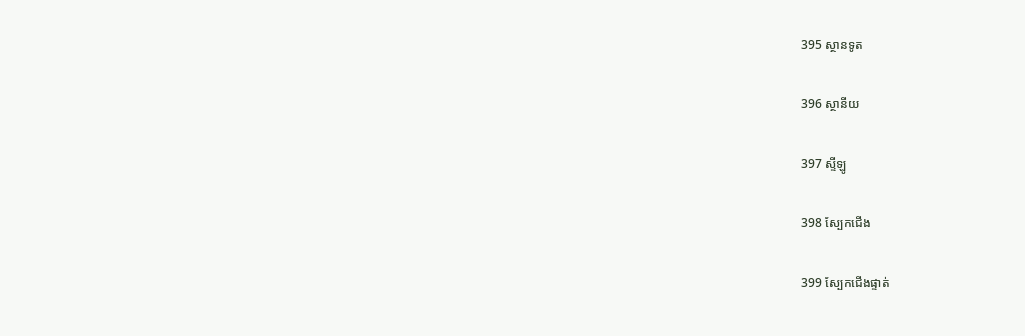395 ស្ថានទូត

396 ស្ថានីយ

397 ស្ទីឡូ

398 ស្បែកជើង

399 ស្បែកជើងផ្ទាត់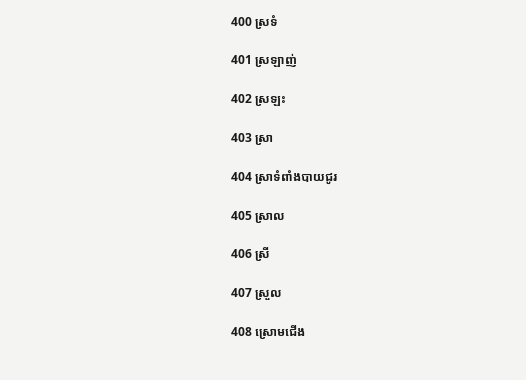400 ស្រទំ

401 ស្រឡាញ់

402 ស្រឡះ

403 ស្រា

404 ស្រាទំពាំងបាយជូរ

405 ស្រាល

406 ស្រី

407 ស្រួល

408 ស្រោមជើង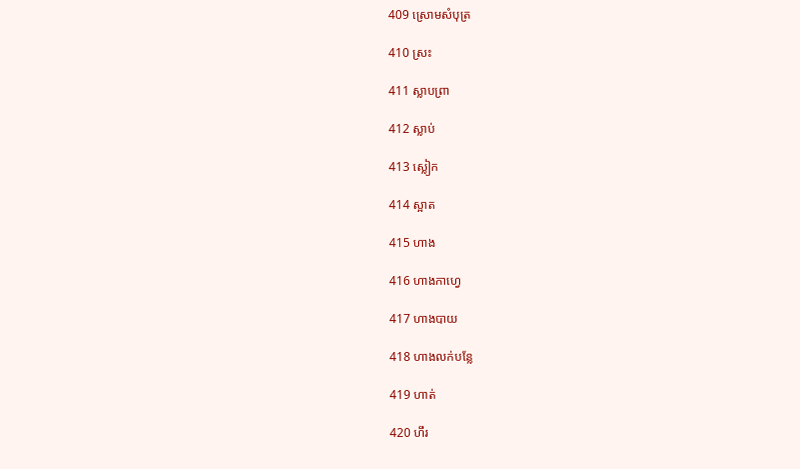409 ស្រោមសំបុត្រ

410 ស្រះ

411 ស្លាបព្រា

412 ស្លាប់

413 ស្លៀក

414 ស្អាត

415 ហាង

416 ហាងកាហ្វេ

417 ហាងបាយ

418 ហាងលក់បន្លែ

419 ហាត់

420 ហឹរ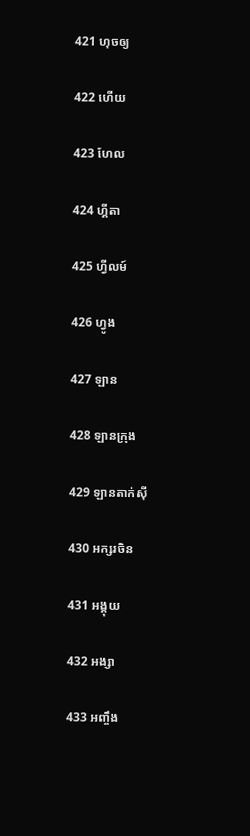421 ហុចឲ្យ

422 ហើយ

423 ហែល

424 ហ្គីតា

425 ហ្វីលម៍

426 ហ្វូង

427 ឡាន

428 ឡានក្រុង

429 ឡានតាក់ស៊ី

430 អក្សរចិន

431 អង្គុយ

432 អង្សា

433 អញ្ចឹង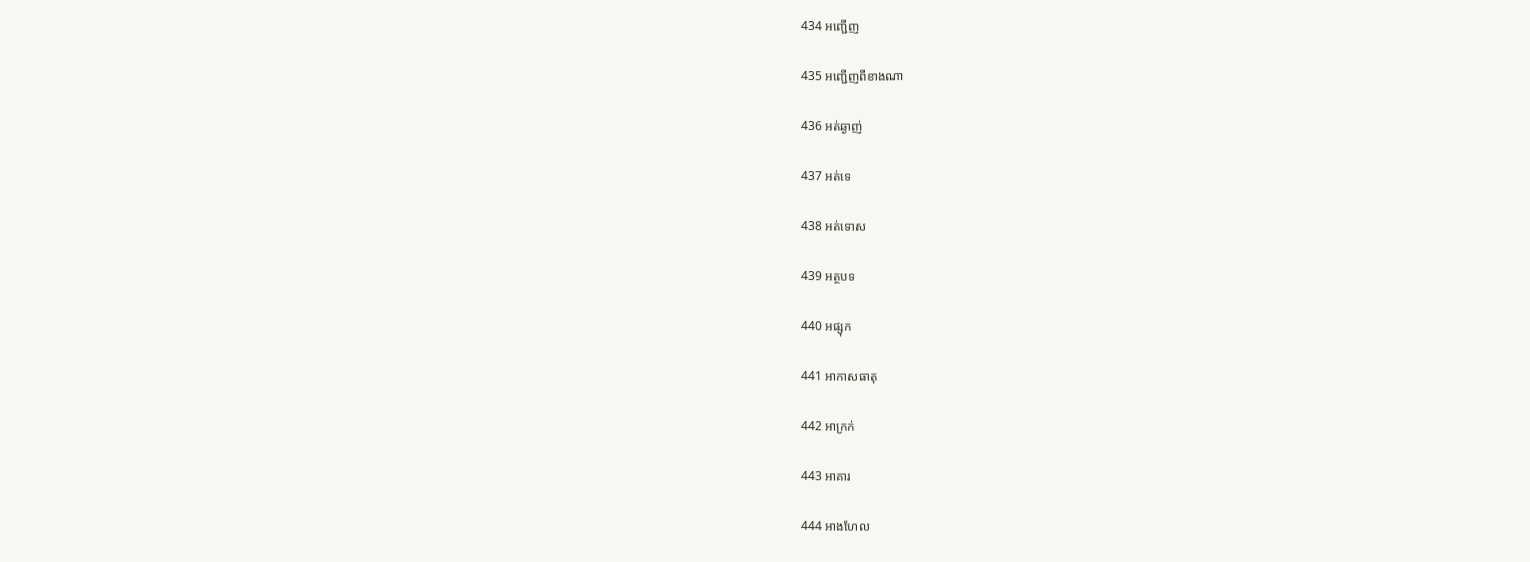434 អញ្ជើញ

435 អញ្ជើញពីខាងណា

436 អត់ឆ្ងាញ់

437 អត់ទេ

438 អត់ទោស

439 អត្ថបទ

440 អផ្សុក

441 អាកាសធាតុ

442 អាក្រក់

443 អាគារ

444 អាងហែល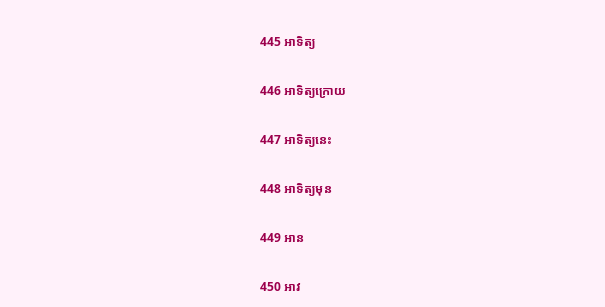445 អាទិត្យ

446 អាទិត្យក្រោយ

447 អាទិត្យនេះ

448 អាទិត្យមុន

449 អាន

450 អាវ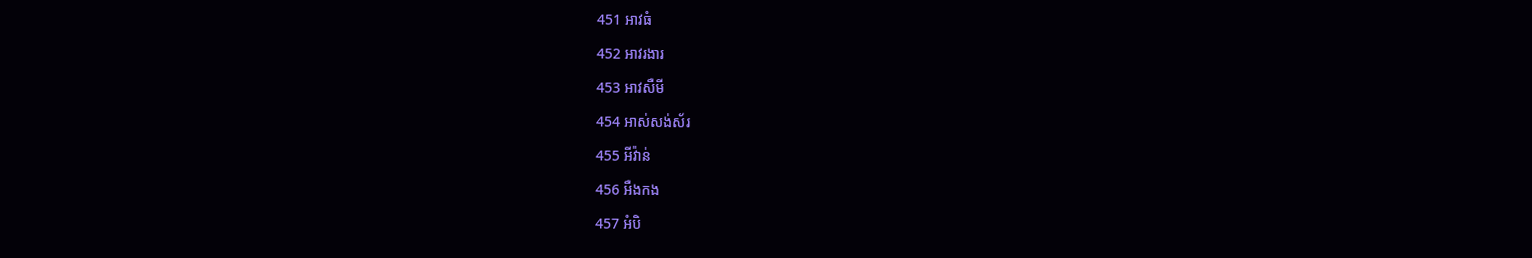451 អាវធំ

452 អាវរងារ

453 អាវសឺមី

454 អាស់សង់ស័រ

455 អីវ៉ាន់

456 អឺងកង

457 អំបិ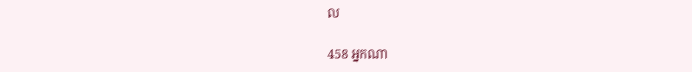ល

458 អ្នកណា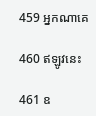459 អ្នកណាគេ

460 ឥឡូវនេះ

461 ឧ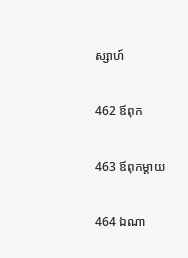ស្សាហ៍

462 ឪពុក

463 ឪពុកម្ដាយ

464 ឯណា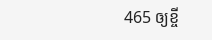465 ឲ្យខ្ចី